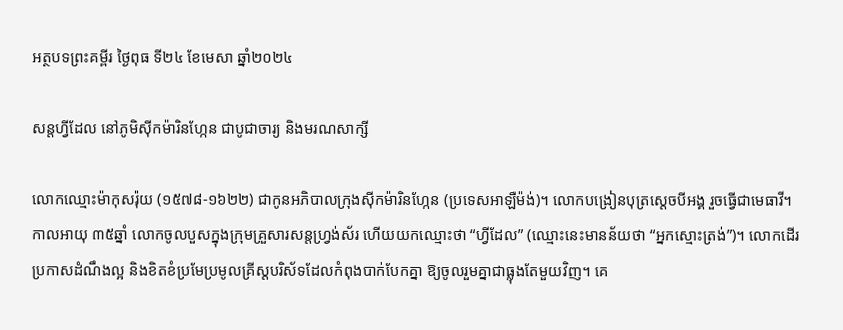អត្ថបទព្រះគម្ពីរ ថ្ងៃពុធ ទី២៤ ខែមេសា ឆ្នាំ២០២៤

សន្តហ្វីដែល នៅភូមិស៊ីកម៉ារិនហ្កែន ជាបូជាចារ្យ និងមរណសាក្សី

លោកឈ្មោះម៉ាកុសរ៉ុយ (១៥៧៨-១៦២២) ជាកូនអភិបាលក្រុងស៊ីកម៉ារិនហ្កែន (ប្រទេសអាឡឺម៉ង់)។ លោកបង្រៀនបុត្រស្តេចបីអង្គ រួចធ្វើជាមេធាវី។ កាលអាយុ ៣៥ឆ្នាំ លោកចូលបួសក្នុងក្រុមគ្រួសារសន្តហ្វ្រង់ស័រ ហើយយកឈ្មោះថា “ហ្វីដែល” (ឈ្មោះនេះមានន័យថា “អ្នកស្មោះត្រង់”)។ លោកដើរប្រកាសដំណឹងល្អ និងខិតខំប្រមែប្រមូលគ្រីស្តបរិស័ទដែលកំពុងបាក់បែកគ្នា ឱ្យចូលរួមគ្នាជាធ្លុងតែមួយវិញ។ គេ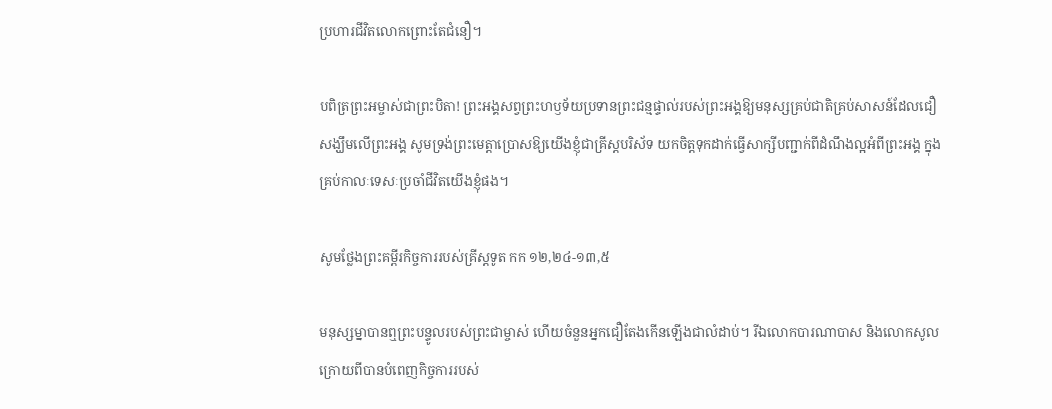ប្រហារជីវិតលោកព្រោះតែជំនឿ។

បពិត្រព្រះអម្ចាស់ជាព្រះបិតា! ព្រះអង្គសព្វព្រះហឫទ័យប្រទានព្រះជន្មផ្ទាល់របស់ព្រះអង្គឱ្យមនុស្សគ្រប់ជាតិគ្រប់សាសន៍ដែលជឿសង្ឃឹមលើព្រះអង្គ សូមទ្រង់ព្រះមេត្តាប្រោសឱ្យយើងខ្ញុំជាគ្រីស្តបរិស័ទ យកចិត្តទុកដាក់ធ្វើសាក្សីបញ្ជាក់ពីដំណឹងល្អអំពីព្រះអង្គ ក្នុងគ្រប់កាលៈទេសៈប្រចាំជីវិតយើងខ្ញុំផង។

សូមថ្លែងព្រះគម្ពីរកិច្ចការរបស់គ្រីស្តទូត កក ១២,២៤-១៣,៥

មនុស្សម្នាបានឮព្រះបន្ទូលរបស់ព្រះជាម្ចាស់ ហើយចំនួនអ្នកជឿតែងកើនឡើងជាលំដាប់។ រីឯលោកបារណាបាស និងលោកសូល ក្រោយពីបានបំពេញកិច្ចការរបស់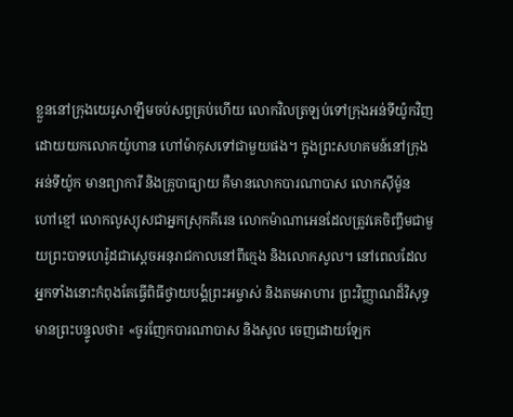ខ្លួននៅក្រុងយេរូសាឡឹមចប់សព្វគ្រប់ហើយ លោកវិលត្រឡប់ទៅក្រុងអន់ទីយ៉ូកវិញ ដោយយកលោកយ៉ូហាន ហៅម៉ាកុសទៅជាមួយផង។ ក្នុងព្រះសហគមន៍នៅក្រុងអន់ទីយ៉ូក មានព្យាការី និងគ្រូបាធ្យាយ គឺមានលោកបារណាបាស លោកស៊ីម៉ូន ហៅខ្មៅ លោកលូស្យុសជាអ្នកស្រុកគីរេន លោកម៉ាណាអេនដែលត្រូវគេចិញ្ចឹមជាមួយព្រះបាទហេរ៉ូដជាស្តេចអនុរាជកាលនៅពីក្មេង និងលោកសូល។ នៅពេលដែលអ្នកទាំងនោះកំពុងតែធ្វើពិធីថ្វាយបង្គំព្រះអម្ចាស់ និងតមអាហារ ព្រះវិញ្ញាណដ៏វិសុទ្ធមានព្រះបន្ទូលថា៖ «ចូរញែកបារណាបាស និងសូល ចេញដោយឡែក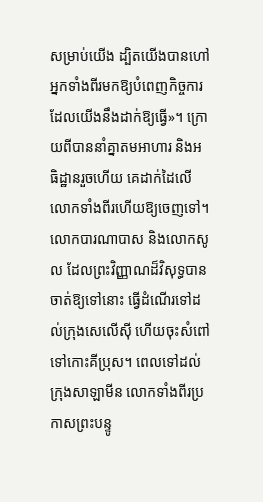សម្រាប់យើង ដ្បិតយើងបានហៅអ្នកទាំងពីរមកឱ្យបំពេញកិច្ចការដែលយើងនឹងដាក់ឱ្យធ្វើ»។ ក្រោយពីបាននាំគ្នាតមអាហារ និងអធិដ្ឋានរួចហើយ គេដាក់ដៃលើលោកទាំងពីរហើយឱ្យចេញទៅ។ លោកបារណាបាស និងលោកសូល ដែលព្រះវិញ្ញាណដ៏វិសុទ្ធបានចាត់ឱ្យទៅនោះ ធ្វើដំណើរទៅដល់ក្រុងសេលើស៊ី ហើយចុះសំពៅទៅកោះគីប្រុស។ ពេលទៅដល់ក្រុងសាឡាមីន លោកទាំងពីរប្រកាសព្រះបន្ទូ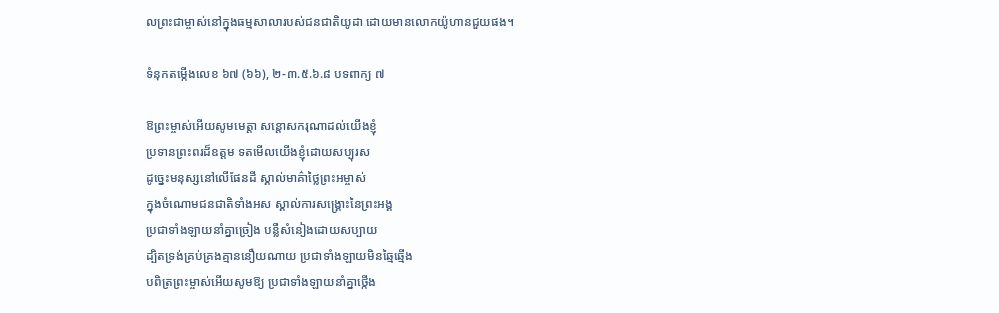លព្រះជាម្ចាស់នៅក្នុងធម្មសាលារបស់ជនជាតិយូដា ដោយមានលោកយ៉ូហានជួយផង។

ទំនុកតម្កើងលេខ ៦៧ (៦៦), ២-៣.៥.៦.៨ បទពាក្យ ៧

ឱព្រះម្ចាស់អើយសូមមេត្តា សន្តោសករុណាដល់យើងខ្ញុំ
ប្រទានព្រះពរដ៏ឧត្តម ទតមើលយើងខ្ញុំដោយសប្បុរស
ដូច្នេះមនុស្សនៅលើផែនដី ស្គាល់មាគ៌ាថ្លៃព្រះអម្ចាស់
ក្នុងចំណោមជនជាតិទាំងអស ស្គាល់ការសង្គ្រោះនៃព្រះអង្គ
ប្រជាទាំងឡាយនាំគ្នាច្រៀង បន្លឺសំនៀងដោយសប្បាយ
ដ្បិតទ្រង់គ្រប់គ្រងគ្មាននឿយណាយ ប្រជាទាំងឡាយមិនឆ្មៃឆ្មើង
បពិត្រព្រះម្ចាស់អើយសូមឱ្យ ប្រជាទាំងឡាយនាំគ្នាថ្កើង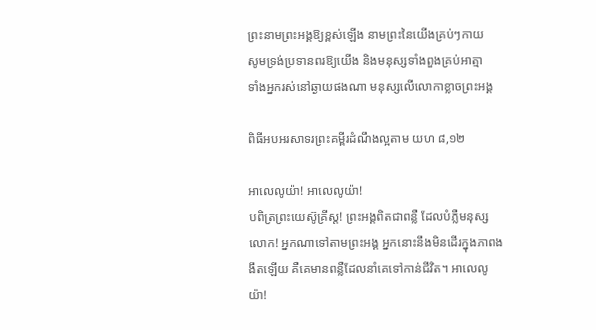ព្រះនាមព្រះអង្គឱ្យខ្ពស់ឡើង នាមព្រះនៃយើងគ្រប់ៗកាយ
សូមទ្រង់ប្រទានពរឱ្យយើង និងមនុស្សទាំងពួងគ្រប់អាត្មា
ទាំងអ្នករស់នៅឆ្ងាយផងណា មនុស្សលើលោកាខ្លាចព្រះអង្គ

ពិធីអបអរសាទរព្រះគម្ពីរដំណឹងល្អតាម យហ ៨,១២

អាលេលូយ៉ា! អាលេលូយ៉ា!
បពិត្រព្រះយេស៊ូគ្រីស្ត! ព្រះអង្គពិតជាពន្លឺ ដែលបំភ្លឺមនុស្សលោក! អ្នកណាទៅតាមព្រះអង្គ អ្នកនោះនឹងមិនដើរក្នុងភាពងងឹតឡើយ គឺគេមានពន្លឺដែលនាំគេទៅកាន់ជីវិត។ អាលេលូយ៉ា!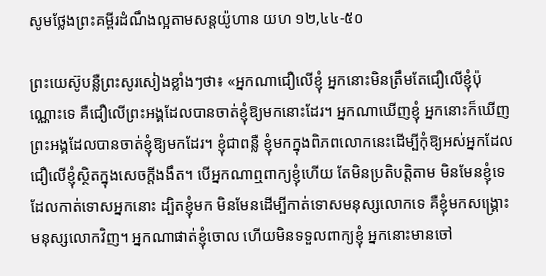សូមថ្លែងព្រះគម្ពីរដំណឹងល្អតាមសន្តយ៉ូហាន យហ ១២,៤៤-៥០

ព្រះយេស៊ូបន្លឺព្រះសូរសៀងខ្លាំងៗថា៖ «អ្នកណាជឿលើខ្ញុំ អ្នកនោះមិនត្រឹមតែជឿលើខ្ញុំប៉ុណ្ណោះទេ គឺជឿលើព្រះអង្គដែលបានចាត់ខ្ញុំឱ្យមកនោះដែរ។ អ្នកណាឃើញខ្ញុំ អ្នកនោះក៏ឃើញព្រះអង្គដែលបានចាត់ខ្ញុំឱ្យមកដែរ។ ខ្ញុំជាពន្លឺ ខ្ញុំមកក្នុងពិភពលោកនេះដើម្បីកុំឱ្យអស់អ្នកដែលជឿលើខ្ញុំស្ថិតក្នុងសេចក្តីងងឹត។ បើអ្នកណាឮពាក្យខ្ញុំហើយ តែមិនប្រតិបត្តិតាម មិនមែនខ្ញុំទេដែលកាត់ទោសអ្នកនោះ ដ្បិតខ្ញុំមក មិនមែនដើម្បីកាត់ទោសមនុស្សលោកទេ គឺខ្ញុំមកសង្គ្រោះមនុស្សលោកវិញ។ អ្នកណាផាត់ខ្ញុំចោល ហើយមិនទទួលពាក្យខ្ញុំ អ្នកនោះមានចៅ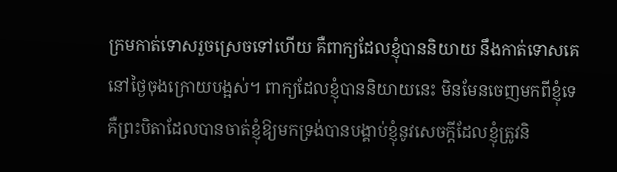ក្រមកាត់ទោសរួចស្រេចទៅហើយ គឺពាក្យដែលខ្ញុំបាននិយាយ នឹងកាត់ទោសគេនៅថ្ងៃចុងក្រោយបង្អស់។ ពាក្យដែលខ្ញុំបាននិយាយនេះ មិនមែនចេញមកពីខ្ញុំទេ គឺព្រះបិតាដែលបានចាត់ខ្ញុំឱ្យមកទ្រង់បានបង្គាប់ខ្ញុំនូវសេចក្តីដែលខ្ញុំត្រូវនិ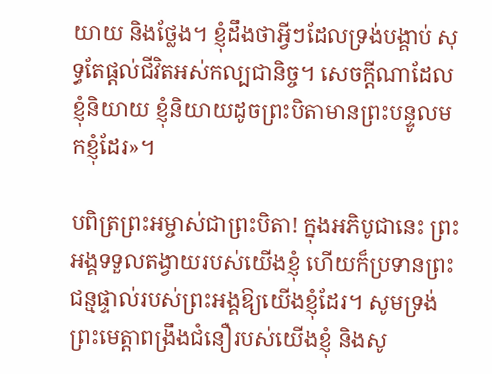យាយ និងថ្លែង។ ខ្ញុំដឹងថាអ្វីៗដែលទ្រង់បង្គាប់ សុទ្ធតែផ្តល់ជីវិតអស់កល្បជានិច្ច។ សេចក្តីណាដែលខ្ញុំនិយាយ ខ្ញុំនិយាយដូចព្រះបិតាមានព្រះបន្ទូលមកខ្ញុំដែរ»។

បពិត្រព្រះអម្ចាស់ជាព្រះបិតា! ក្នុងអភិបូជានេះ ព្រះអង្គទទួលតង្វាយរបស់យើងខ្ញុំ ហើយក៏ប្រទានព្រះជន្មផ្ទាល់របស់ព្រះអង្គឱ្យយើងខ្ញុំដែរ។ សូមទ្រង់ព្រះមេត្តាពង្រឹងជំនឿរបស់យើងខ្ញុំ និងសូ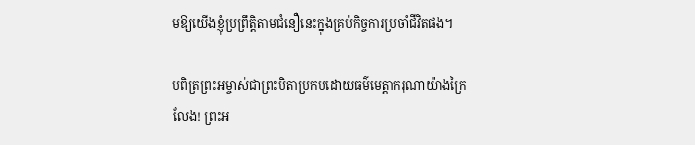មឱ្យយើងខ្ញុំប្រព្រឹត្តិតាមជំនឿនេះក្នុងគ្រប់កិច្ចការប្រចាំជីវិតផង។

បពិត្រព្រះអម្ចាស់ជាព្រះបិតាប្រកបដោយធម៌មេត្តាករុណាយ៉ាងក្រៃលែង! ព្រះអ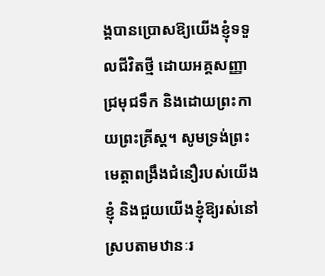ង្គបានប្រោសឱ្យយើងខ្ញុំទទួលជីវិតថ្មី ដោយអគ្គសញ្ញាជ្រមុជទឹក និងដោយព្រះកាយព្រះគ្រីស្ត។ សូមទ្រង់ព្រះមេត្តាពង្រឹងជំនឿរបស់យើងខ្ញុំ និងជួយយើងខ្ញុំឱ្យរស់នៅស្របតាមឋានៈរ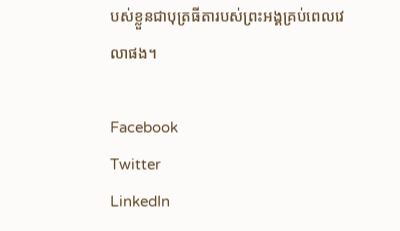បស់ខ្លួនជាបុត្រធីតារបស់ព្រះអង្គគ្រប់ពេលវេលាផង។

Facebook
Twitter
LinkedIn